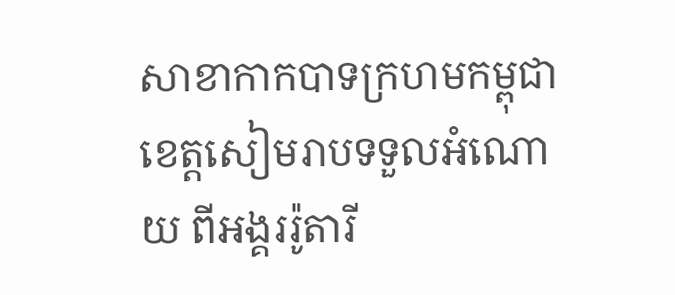សាខាកាកបាទក្រហមកម្ពុជា ខេត្តសៀមរាបទទួលអំណោយ ពីអង្គររ៉ូតារី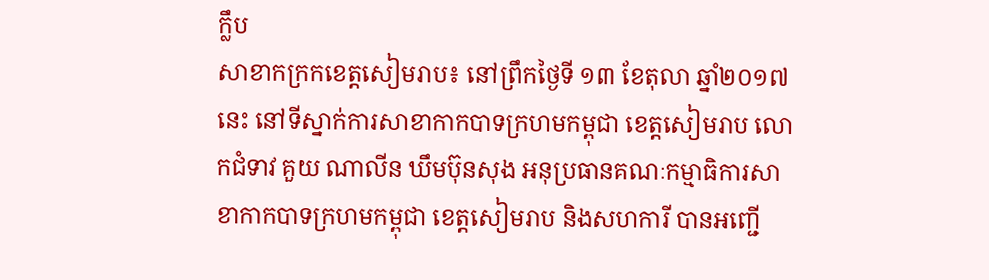ក្លឹប
សាខាកក្រកខេត្តសៀមរាប៖ នៅព្រឹកថ្ងៃទី ១៣ ខែតុលា ឆ្នាំ២០១៧នេះ នៅទីស្នាក់ការសាខាកាកបាទក្រហមកម្ពុជា ខេត្តសៀមរាប លោកជំទាវ គួយ ណាលីន ឃឹមប៊ុនសុង អនុប្រធានគណៈកម្មាធិការសាខាកាកបាទក្រហមកម្ពុជា ខេត្តសៀមរាប និងសហការី បានអញ្ជើ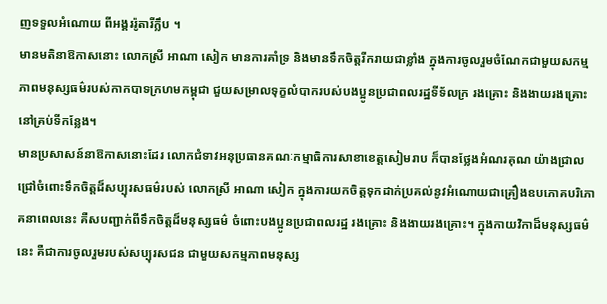ញទទួលអំណោយ ពីអង្គររ៉ូតារីក្លឹប ។
មានមតិនាឱកាសនោះ លោកស្រី អាណា សៀក មានការគាំទ្រ និងមានទឹកចិត្តរីករាយជាខ្លាំង ក្នុងការចូលរួមចំណែកជាមួយសកម្មភាពមនុស្សធម៌របស់កាកបាទក្រហមកម្ពុជា ជួយសម្រាលទុក្ខលំបាករបស់បងប្អូនប្រជាពលរដ្ឋទីទ័លក្រ រងគ្រោះ និងងាយរងគ្រោះ នៅគ្រប់ទីកន្លែង។
មានប្រសាសន៍នាឱកាសនោះដែរ លោកជំទាវអនុប្រធានគណៈកម្មាធិការសាខាខេត្តសៀមរាប ក៏បានថ្លែងអំណរគុណ យ៉ាងជ្រាលជ្រៅចំពោះទឹកចិត្តដ៏សប្បុរសធម៌របស់ លោកស្រី អាណា សៀក ក្នុងការយកចិត្តទុកដាក់ប្រគល់នូវអំណោយជាគ្រឿងឧបភោគបរិភោគនាពេលនេះ គឺសបញ្ជាក់ពីទឹកចិត្តដ៏មនុស្សធម៌ ចំពោះបងប្អូនប្រជាពលរដ្ឋ រងគ្រោះ និងងាយរងគ្រោះ។ ក្នុងកាយវិកាដ៏មនុស្សធម៌នេះ គឺជាការចូលរួមរបស់សប្បុរសជន ជាមួយសកម្មភាពមនុស្ស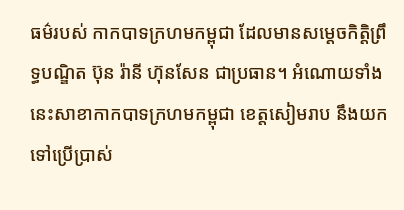ធម៌របស់ កាកបាទក្រហមកម្ពុជា ដែលមានសម្តេចកិត្តិព្រឹទ្ធបណ្ឌិត ប៊ុន រ៉ានី ហ៊ុនសែន ជាប្រធាន។ អំណោយទាំងនេះសាខាកាកបាទក្រហមកម្ពុជា ខេត្តសៀមរាប នឹងយកទៅប្រើប្រាស់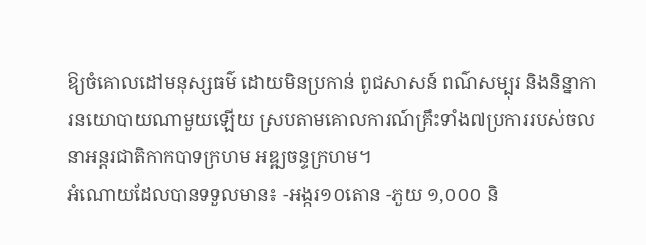ឱ្យចំគោលដៅមនុស្សធម៌ ដោយមិនប្រកាន់ ពូជសាសន៍ ពណ៌សម្បុរ និងនិន្នាការនយោបាយណាមួយឡើយ ស្របតាមគោលការណ៍គ្រឹះទាំង៧ប្រការរបស់ចលនាអន្តរជាតិកាកបាទក្រហម អឌ្ឍចន្ទក្រហម។
អំណោយដែលបានទទួលមាន៖ -អង្ករ១០តោន -ភួយ ១,០០០ និ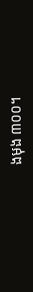ងមុង ៣០០។